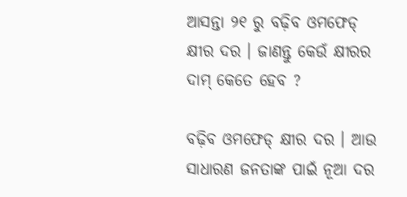ଆସନ୍ତା ୨୧ ରୁ ବଢ଼ିବ ଓମଫେଡ୍ କ୍ଷୀର ଦର । ଜାଣନ୍ତୁ କେଉଁ କ୍ଷୀରର ଦାମ୍ କେତେ ହେବ ?

ବଢ଼ିବ ଓମଫେଡ୍ କ୍ଷୀର ଦର । ଆଉ ସାଧାରଣ ଜନତାଙ୍କ ପାଇଁ ନୂଆ ଦର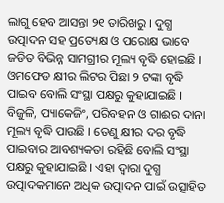ଲାଗୁ ହେବ ଆସନ୍ତା ୨୧ ତାରିଖରୁ । ଦୁଗ୍ଧ ଉତ୍ପାଦନ ସହ ପ୍ରତ୍ୟେକ୍ଷ ଓ ପରୋକ୍ଷ ଭାବେ ଜଡିତ ବିଭିନ୍ନ ସାମଗ୍ରୀର ମୂଲ୍ୟ ବୃଦ୍ଧି ହୋଇଛି । ଓମଫେଡ କ୍ଷୀର ଲିଟର ପିଛା ୨ ଟଙ୍କା ବୃଦ୍ଧି ପାଇବ ବୋଲି ସଂସ୍ଥା ପକ୍ଷରୁ କୁହାଯାଇଛି ।
ବିଜୁଳି, ପ୍ୟାକେଜିଂ, ପରିବହନ ଓ ଗାଈର ଦାନା ମୂଲ୍ୟ ବୃଦ୍ଧି ପାଉଛି । ତେଣୁ କ୍ଷୀର ଦର ବୃଦ୍ଧି ପାଇବାର ଆବଶ୍ୟକତା ରହିଛି ବୋଲି ସଂସ୍ଥା ପକ୍ଷରୁ କୁହାଯାଇଛି । ଏହା ଦ୍ୱାରା ଦୁଗ୍ଧ ଉତ୍ପାଦକମାନେ ଅଧିକ ଉତ୍ପାଦନ ପାଇଁ ଉତ୍ସାହିତ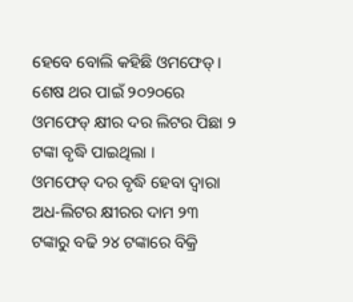ହେବେ ବୋଲି କହିଛି ଓମଫେଡ୍ । ଶେଷ ଥର ପାଇଁ ୨୦୨୦ରେ ଓମଫେଡ୍ କ୍ଷୀର ଦର ଲିଟର ପିଛା ୨ ଟଙ୍କା ବୃଦ୍ଧି ପାଇଥିଲା ।
ଓମଫେଡ୍ ଦର ବୃଦ୍ଧି ହେବା ଦ୍ୱାରା ଅଧ-ଲିଟର କ୍ଷୀରର ଦାମ ୨୩ ଟଙ୍କାରୁ ବଢି ୨୪ ଟଙ୍କାରେ ବିକ୍ରି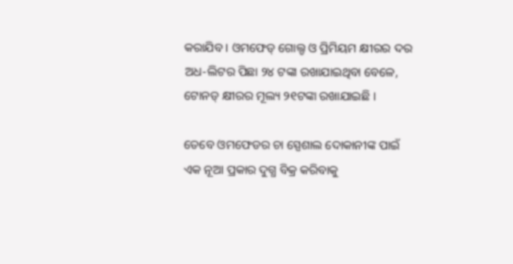କରାଯିବ । ଓମଫେଡ୍ ଗୋଲ୍ଡ ଓ ପ୍ରିମିୟମ କ୍ଷୀରର ଦର ଅଧ-ଲିଟର ପିଛା ୨୪ ଟଙ୍କା ରଖାଯାଇଥିବା ବେଳେ, ଟୋନଡ୍ କ୍ଷୀରର ମୂଲ୍ୟ ୨୧ଟଙ୍କା ରଖାଯାଇଛି ।

ତେବେ ଓମଫେଡର ଚା ସ୍ପେଶାଲ ଦୋକାନୀଙ୍କ ପାଇଁ ଏକ ନୂଆ ପ୍ରକାର ଦୁଗ୍ଧ ବିକ୍ର କରିବାକୁ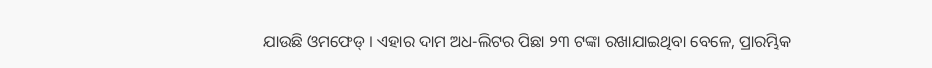ଯାଉଛି ଓମଫେଡ୍ । ଏହାର ଦାମ ଅଧ-ଲିଟର ପିଛା ୨୩ ଟଙ୍କା ରଖାଯାଇଥିବା ବେଳେ, ପ୍ରାରମ୍ଭିକ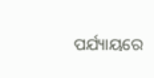ପର୍ଯ୍ୟାୟରେ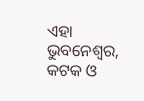ଏହା ଭୁବନେଶ୍ୱର, କଟକ ଓ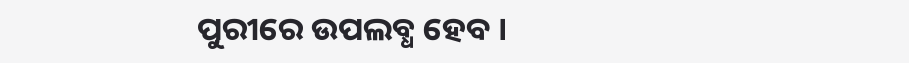ପୁରୀରେ ଉପଲବ୍ଧ ହେବ ।